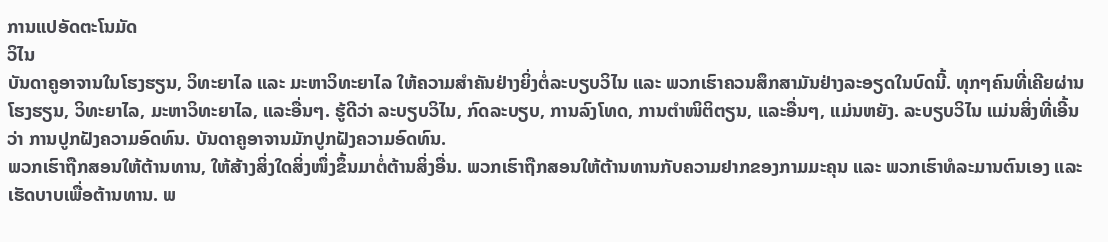ການແປອັດຕະໂນມັດ
ວິໄນ
ບັນດາຄູອາຈານໃນໂຮງຮຽນ, ວິທະຍາໄລ ແລະ ມະຫາວິທະຍາໄລ ໃຫ້ຄວາມສຳຄັນຢ່າງຍິ່ງຕໍ່ລະບຽບວິໄນ ແລະ ພວກເຮົາຄວນສຶກສາມັນຢ່າງລະອຽດໃນບົດນີ້. ທຸກໆຄົນທີ່ເຄີຍຜ່ານໂຮງຮຽນ, ວິທະຍາໄລ, ມະຫາວິທະຍາໄລ, ແລະອື່ນໆ. ຮູ້ດີວ່າ ລະບຽບວິໄນ, ກົດລະບຽບ, ການລົງໂທດ, ການຕຳໜິຕິຕຽນ, ແລະອື່ນໆ, ແມ່ນຫຍັງ. ລະບຽບວິໄນ ແມ່ນສິ່ງທີ່ເອີ້ນວ່າ ການປູກຝັງຄວາມອົດທົນ. ບັນດາຄູອາຈານມັກປູກຝັງຄວາມອົດທົນ.
ພວກເຮົາຖືກສອນໃຫ້ຕ້ານທານ, ໃຫ້ສ້າງສິ່ງໃດສິ່ງໜຶ່ງຂຶ້ນມາຕໍ່ຕ້ານສິ່ງອື່ນ. ພວກເຮົາຖືກສອນໃຫ້ຕ້ານທານກັບຄວາມຢາກຂອງກາມມະຄຸນ ແລະ ພວກເຮົາທໍລະມານຕົນເອງ ແລະ ເຮັດບາບເພື່ອຕ້ານທານ. ພ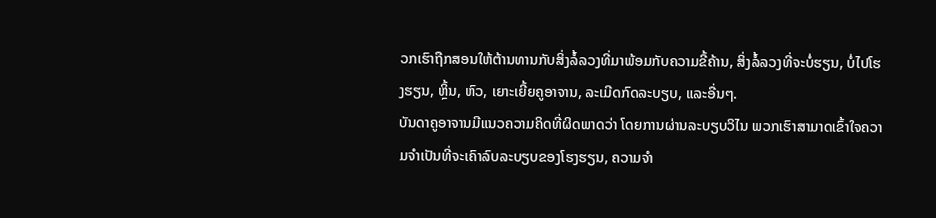ວກເຮົາຖືກສອນໃຫ້ຕ້ານທານກັບສິ່ງລໍ້ລວງທີ່ມາພ້ອມກັບຄວາມຂີ້ຄ້ານ, ສິ່ງລໍ້ລວງທີ່ຈະບໍ່ຮຽນ, ບໍ່ໄປໂຮງຮຽນ, ຫຼິ້ນ, ຫົວ, ເຍາະເຍີ້ຍຄູອາຈານ, ລະເມີດກົດລະບຽບ, ແລະອື່ນໆ.
ບັນດາຄູອາຈານມີແນວຄວາມຄິດທີ່ຜິດພາດວ່າ ໂດຍການຜ່ານລະບຽບວິໄນ ພວກເຮົາສາມາດເຂົ້າໃຈຄວາມຈຳເປັນທີ່ຈະເຄົາລົບລະບຽບຂອງໂຮງຮຽນ, ຄວາມຈຳ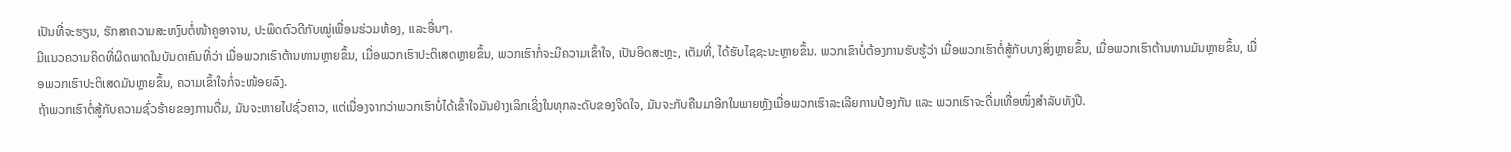ເປັນທີ່ຈະຮຽນ, ຮັກສາຄວາມສະຫງົບຕໍ່ໜ້າຄູອາຈານ, ປະພຶດຕົວດີກັບໝູ່ເພື່ອນຮ່ວມຫ້ອງ, ແລະອື່ນໆ.
ມີແນວຄວາມຄິດທີ່ຜິດພາດໃນບັນດາຄົນທີ່ວ່າ ເມື່ອພວກເຮົາຕ້ານທານຫຼາຍຂຶ້ນ, ເມື່ອພວກເຮົາປະຕິເສດຫຼາຍຂຶ້ນ, ພວກເຮົາກໍ່ຈະມີຄວາມເຂົ້າໃຈ, ເປັນອິດສະຫຼະ, ເຕັມທີ່, ໄດ້ຮັບໄຊຊະນະຫຼາຍຂຶ້ນ. ພວກເຂົາບໍ່ຕ້ອງການຮັບຮູ້ວ່າ ເມື່ອພວກເຮົາຕໍ່ສູ້ກັບບາງສິ່ງຫຼາຍຂຶ້ນ, ເມື່ອພວກເຮົາຕ້ານທານມັນຫຼາຍຂຶ້ນ, ເມື່ອພວກເຮົາປະຕິເສດມັນຫຼາຍຂຶ້ນ, ຄວາມເຂົ້າໃຈກໍ່ຈະໜ້ອຍລົງ.
ຖ້າພວກເຮົາຕໍ່ສູ້ກັບຄວາມຊົ່ວຮ້າຍຂອງການດື່ມ, ມັນຈະຫາຍໄປຊົ່ວຄາວ, ແຕ່ເນື່ອງຈາກວ່າພວກເຮົາບໍ່ໄດ້ເຂົ້າໃຈມັນຢ່າງເລິກເຊິ່ງໃນທຸກລະດັບຂອງຈິດໃຈ, ມັນຈະກັບຄືນມາອີກໃນພາຍຫຼັງເມື່ອພວກເຮົາລະເລີຍການປ້ອງກັນ ແລະ ພວກເຮົາຈະດື່ມເທື່ອໜຶ່ງສຳລັບທັງປີ.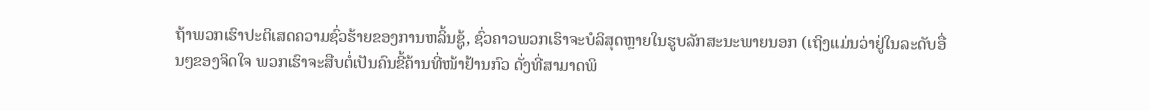ຖ້າພວກເຮົາປະຕິເສດຄວາມຊົ່ວຮ້າຍຂອງການຫລິ້ນຊູ້, ຊົ່ວຄາວພວກເຮົາຈະບໍລິສຸດຫຼາຍໃນຮູບລັກສະນະພາຍນອກ (ເຖິງແມ່ນວ່າຢູ່ໃນລະດັບອື່ນໆຂອງຈິດໃຈ ພວກເຮົາຈະສືບຕໍ່ເປັນຄົນຂີ້ຄ້ານທີ່ໜ້າຢ້ານກົວ ດັ່ງທີ່ສາມາດພິ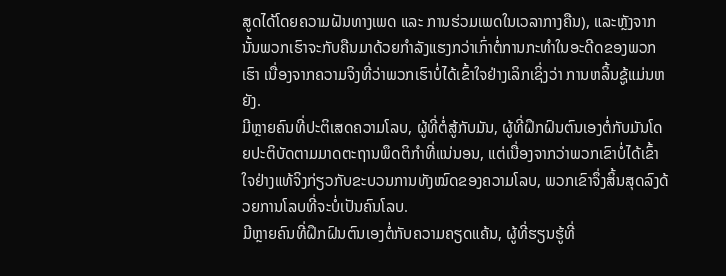ສູດໄດ້ໂດຍຄວາມຝັນທາງເພດ ແລະ ການຮ່ວມເພດໃນເວລາກາງຄືນ), ແລະຫຼັງຈາກນັ້ນພວກເຮົາຈະກັບຄືນມາດ້ວຍກຳລັງແຮງກວ່າເກົ່າຕໍ່ການກະທຳໃນອະດີດຂອງພວກເຮົາ ເນື່ອງຈາກຄວາມຈິງທີ່ວ່າພວກເຮົາບໍ່ໄດ້ເຂົ້າໃຈຢ່າງເລິກເຊິ່ງວ່າ ການຫລິ້ນຊູ້ແມ່ນຫຍັງ.
ມີຫຼາຍຄົນທີ່ປະຕິເສດຄວາມໂລບ, ຜູ້ທີ່ຕໍ່ສູ້ກັບມັນ, ຜູ້ທີ່ຝຶກຝົນຕົນເອງຕໍ່ກັບມັນໂດຍປະຕິບັດຕາມມາດຕະຖານພຶດຕິກຳທີ່ແນ່ນອນ, ແຕ່ເນື່ອງຈາກວ່າພວກເຂົາບໍ່ໄດ້ເຂົ້າໃຈຢ່າງແທ້ຈິງກ່ຽວກັບຂະບວນການທັງໝົດຂອງຄວາມໂລບ, ພວກເຂົາຈຶ່ງສິ້ນສຸດລົງດ້ວຍການໂລບທີ່ຈະບໍ່ເປັນຄົນໂລບ.
ມີຫຼາຍຄົນທີ່ຝຶກຝົນຕົນເອງຕໍ່ກັບຄວາມຄຽດແຄ້ນ, ຜູ້ທີ່ຮຽນຮູ້ທີ່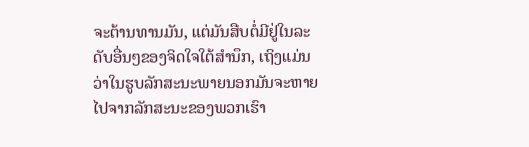ຈະຕ້ານທານມັນ, ແຕ່ມັນສືບຕໍ່ມີຢູ່ໃນລະດັບອື່ນໆຂອງຈິດໃຈໃຕ້ສຳນຶກ, ເຖິງແມ່ນວ່າໃນຮູບລັກສະນະພາຍນອກມັນຈະຫາຍໄປຈາກລັກສະນະຂອງພວກເຮົາ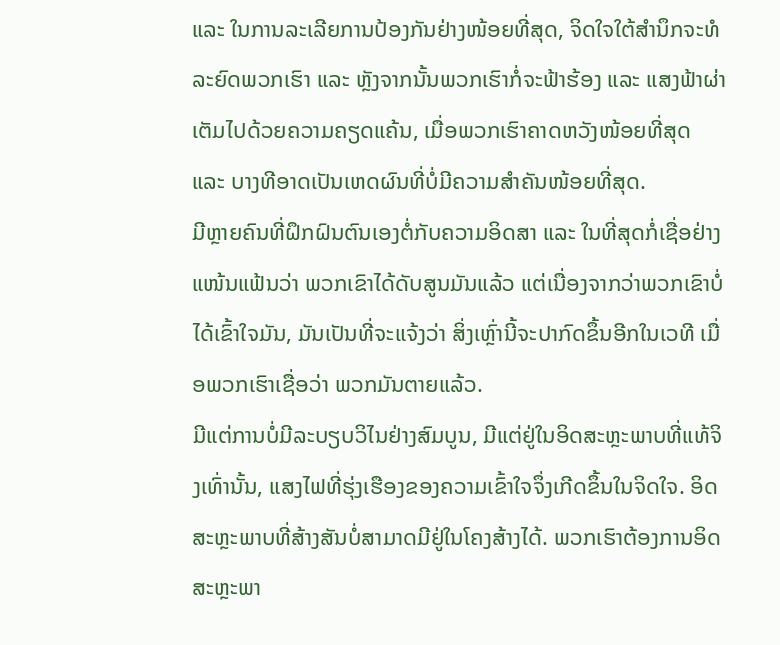ແລະ ໃນການລະເລີຍການປ້ອງກັນຢ່າງໜ້ອຍທີ່ສຸດ, ຈິດໃຈໃຕ້ສຳນຶກຈະທໍລະຍົດພວກເຮົາ ແລະ ຫຼັງຈາກນັ້ນພວກເຮົາກໍ່ຈະຟ້າຮ້ອງ ແລະ ແສງຟ້າຜ່າເຕັມໄປດ້ວຍຄວາມຄຽດແຄ້ນ, ເມື່ອພວກເຮົາຄາດຫວັງໜ້ອຍທີ່ສຸດ ແລະ ບາງທີອາດເປັນເຫດຜົນທີ່ບໍ່ມີຄວາມສຳຄັນໜ້ອຍທີ່ສຸດ.
ມີຫຼາຍຄົນທີ່ຝຶກຝົນຕົນເອງຕໍ່ກັບຄວາມອິດສາ ແລະ ໃນທີ່ສຸດກໍ່ເຊື່ອຢ່າງແໜ້ນແຟ້ນວ່າ ພວກເຂົາໄດ້ດັບສູນມັນແລ້ວ ແຕ່ເນື່ອງຈາກວ່າພວກເຂົາບໍ່ໄດ້ເຂົ້າໃຈມັນ, ມັນເປັນທີ່ຈະແຈ້ງວ່າ ສິ່ງເຫຼົ່ານີ້ຈະປາກົດຂຶ້ນອີກໃນເວທີ ເມື່ອພວກເຮົາເຊື່ອວ່າ ພວກມັນຕາຍແລ້ວ.
ມີແຕ່ການບໍ່ມີລະບຽບວິໄນຢ່າງສົມບູນ, ມີແຕ່ຢູ່ໃນອິດສະຫຼະພາບທີ່ແທ້ຈິງເທົ່ານັ້ນ, ແສງໄຟທີ່ຮຸ່ງເຮືອງຂອງຄວາມເຂົ້າໃຈຈຶ່ງເກີດຂຶ້ນໃນຈິດໃຈ. ອິດສະຫຼະພາບທີ່ສ້າງສັນບໍ່ສາມາດມີຢູ່ໃນໂຄງສ້າງໄດ້. ພວກເຮົາຕ້ອງການອິດສະຫຼະພາ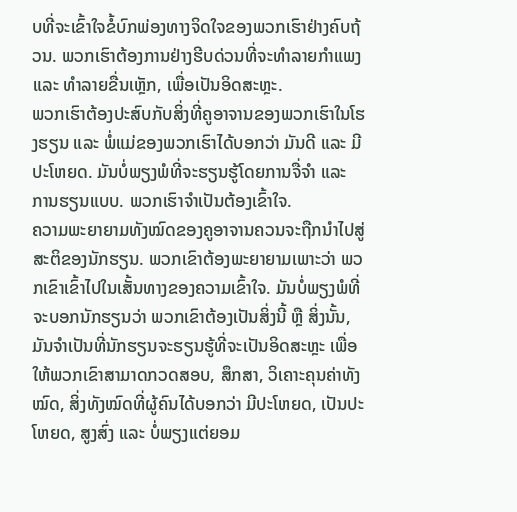ບທີ່ຈະເຂົ້າໃຈຂໍ້ບົກພ່ອງທາງຈິດໃຈຂອງພວກເຮົາຢ່າງຄົບຖ້ວນ. ພວກເຮົາຕ້ອງການຢ່າງຮີບດ່ວນທີ່ຈະທຳລາຍກຳແພງ ແລະ ທຳລາຍຂື່ນເຫຼັກ, ເພື່ອເປັນອິດສະຫຼະ.
ພວກເຮົາຕ້ອງປະສົບກັບສິ່ງທີ່ຄູອາຈານຂອງພວກເຮົາໃນໂຮງຮຽນ ແລະ ພໍ່ແມ່ຂອງພວກເຮົາໄດ້ບອກວ່າ ມັນດີ ແລະ ມີປະໂຫຍດ. ມັນບໍ່ພຽງພໍທີ່ຈະຮຽນຮູ້ໂດຍການຈື່ຈຳ ແລະ ການຮຽນແບບ. ພວກເຮົາຈຳເປັນຕ້ອງເຂົ້າໃຈ.
ຄວາມພະຍາຍາມທັງໝົດຂອງຄູອາຈານຄວນຈະຖືກນຳໄປສູ່ສະຕິຂອງນັກຮຽນ. ພວກເຂົາຕ້ອງພະຍາຍາມເພາະວ່າ ພວກເຂົາເຂົ້າໄປໃນເສັ້ນທາງຂອງຄວາມເຂົ້າໃຈ. ມັນບໍ່ພຽງພໍທີ່ຈະບອກນັກຮຽນວ່າ ພວກເຂົາຕ້ອງເປັນສິ່ງນີ້ ຫຼື ສິ່ງນັ້ນ, ມັນຈຳເປັນທີ່ນັກຮຽນຈະຮຽນຮູ້ທີ່ຈະເປັນອິດສະຫຼະ ເພື່ອໃຫ້ພວກເຂົາສາມາດກວດສອບ, ສຶກສາ, ວິເຄາະຄຸນຄ່າທັງໝົດ, ສິ່ງທັງໝົດທີ່ຜູ້ຄົນໄດ້ບອກວ່າ ມີປະໂຫຍດ, ເປັນປະໂຫຍດ, ສູງສົ່ງ ແລະ ບໍ່ພຽງແຕ່ຍອມ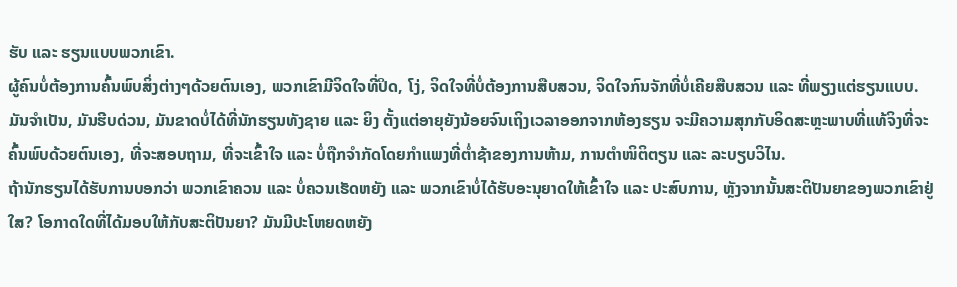ຮັບ ແລະ ຮຽນແບບພວກເຂົາ.
ຜູ້ຄົນບໍ່ຕ້ອງການຄົ້ນພົບສິ່ງຕ່າງໆດ້ວຍຕົນເອງ, ພວກເຂົາມີຈິດໃຈທີ່ປິດ, ໂງ່, ຈິດໃຈທີ່ບໍ່ຕ້ອງການສືບສວນ, ຈິດໃຈກົນຈັກທີ່ບໍ່ເຄີຍສືບສວນ ແລະ ທີ່ພຽງແຕ່ຮຽນແບບ.
ມັນຈຳເປັນ, ມັນຮີບດ່ວນ, ມັນຂາດບໍ່ໄດ້ທີ່ນັກຮຽນທັງຊາຍ ແລະ ຍິງ ຕັ້ງແຕ່ອາຍຸຍັງນ້ອຍຈົນເຖິງເວລາອອກຈາກຫ້ອງຮຽນ ຈະມີຄວາມສຸກກັບອິດສະຫຼະພາບທີ່ແທ້ຈິງທີ່ຈະຄົ້ນພົບດ້ວຍຕົນເອງ, ທີ່ຈະສອບຖາມ, ທີ່ຈະເຂົ້າໃຈ ແລະ ບໍ່ຖືກຈຳກັດໂດຍກຳແພງທີ່ຕໍ່າຊ້າຂອງການຫ້າມ, ການຕຳໜິຕິຕຽນ ແລະ ລະບຽບວິໄນ.
ຖ້ານັກຮຽນໄດ້ຮັບການບອກວ່າ ພວກເຂົາຄວນ ແລະ ບໍ່ຄວນເຮັດຫຍັງ ແລະ ພວກເຂົາບໍ່ໄດ້ຮັບອະນຸຍາດໃຫ້ເຂົ້າໃຈ ແລະ ປະສົບການ, ຫຼັງຈາກນັ້ນສະຕິປັນຍາຂອງພວກເຂົາຢູ່ໃສ? ໂອກາດໃດທີ່ໄດ້ມອບໃຫ້ກັບສະຕິປັນຍາ? ມັນມີປະໂຫຍດຫຍັງ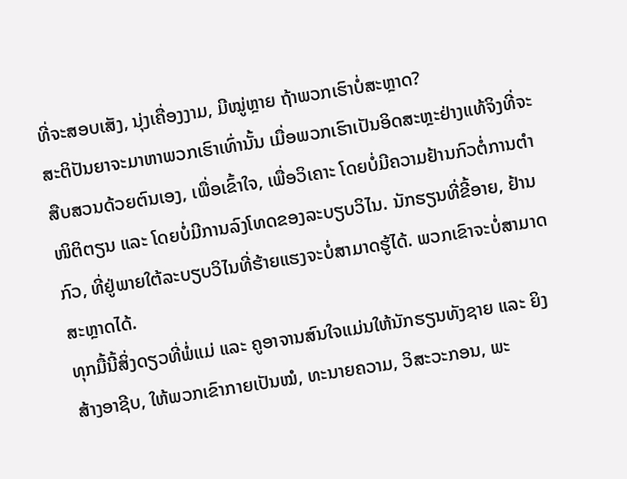ທີ່ຈະສອບເສັງ, ນຸ່ງເຄື່ອງງາມ, ມີໝູ່ຫຼາຍ ຖ້າພວກເຮົາບໍ່ສະຫຼາດ?
ສະຕິປັນຍາຈະມາຫາພວກເຮົາເທົ່ານັ້ນ ເມື່ອພວກເຮົາເປັນອິດສະຫຼະຢ່າງແທ້ຈິງທີ່ຈະສືບສວນດ້ວຍຕົນເອງ, ເພື່ອເຂົ້າໃຈ, ເພື່ອວິເຄາະ ໂດຍບໍ່ມີຄວາມຢ້ານກົວຕໍ່ການຕຳໜິຕິຕຽນ ແລະ ໂດຍບໍ່ມີການລົງໂທດຂອງລະບຽບວິໄນ. ນັກຮຽນທີ່ຂີ້ອາຍ, ຢ້ານກົວ, ທີ່ຢູ່ພາຍໃຕ້ລະບຽບວິໄນທີ່ຮ້າຍແຮງຈະບໍ່ສາມາດຮູ້ໄດ້. ພວກເຂົາຈະບໍ່ສາມາດສະຫຼາດໄດ້.
ທຸກມື້ນີ້ສິ່ງດຽວທີ່ພໍ່ແມ່ ແລະ ຄູອາຈານສົນໃຈແມ່ນໃຫ້ນັກຮຽນທັງຊາຍ ແລະ ຍິງ ສ້າງອາຊີບ, ໃຫ້ພວກເຂົາກາຍເປັນໝໍ, ທະນາຍຄວາມ, ວິສະວະກອນ, ພະ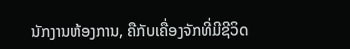ນັກງານຫ້ອງການ, ຄືກັບເຄື່ອງຈັກທີ່ມີຊີວິດ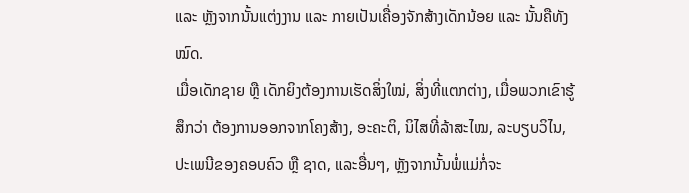ແລະ ຫຼັງຈາກນັ້ນແຕ່ງງານ ແລະ ກາຍເປັນເຄື່ອງຈັກສ້າງເດັກນ້ອຍ ແລະ ນັ້ນຄືທັງໝົດ.
ເມື່ອເດັກຊາຍ ຫຼື ເດັກຍິງຕ້ອງການເຮັດສິ່ງໃໝ່, ສິ່ງທີ່ແຕກຕ່າງ, ເມື່ອພວກເຂົາຮູ້ສຶກວ່າ ຕ້ອງການອອກຈາກໂຄງສ້າງ, ອະຄະຕິ, ນິໄສທີ່ລ້າສະໄໝ, ລະບຽບວິໄນ, ປະເພນີຂອງຄອບຄົວ ຫຼື ຊາດ, ແລະອື່ນໆ, ຫຼັງຈາກນັ້ນພໍ່ແມ່ກໍ່ຈະ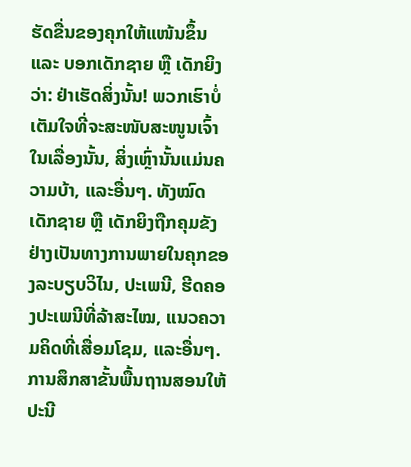ຮັດຂື່ນຂອງຄຸກໃຫ້ແໜ້ນຂຶ້ນ ແລະ ບອກເດັກຊາຍ ຫຼື ເດັກຍິງວ່າ: ຢ່າເຮັດສິ່ງນັ້ນ! ພວກເຮົາບໍ່ເຕັມໃຈທີ່ຈະສະໜັບສະໜູນເຈົ້າໃນເລື່ອງນັ້ນ, ສິ່ງເຫຼົ່ານັ້ນແມ່ນຄວາມບ້າ, ແລະອື່ນໆ. ທັງໝົດ ເດັກຊາຍ ຫຼື ເດັກຍິງຖືກຄຸມຂັງຢ່າງເປັນທາງການພາຍໃນຄຸກຂອງລະບຽບວິໄນ, ປະເພນີ, ຮີດຄອງປະເພນີທີ່ລ້າສະໄໝ, ແນວຄວາມຄິດທີ່ເສື່ອມໂຊມ, ແລະອື່ນໆ.
ການສຶກສາຂັ້ນພື້ນຖານສອນໃຫ້ປະນີ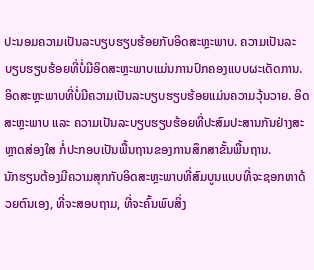ປະນອມຄວາມເປັນລະບຽບຮຽບຮ້ອຍກັບອິດສະຫຼະພາບ. ຄວາມເປັນລະບຽບຮຽບຮ້ອຍທີ່ບໍ່ມີອິດສະຫຼະພາບແມ່ນການປົກຄອງແບບຜະເດັດການ. ອິດສະຫຼະພາບທີ່ບໍ່ມີຄວາມເປັນລະບຽບຮຽບຮ້ອຍແມ່ນຄວາມວຸ້ນວາຍ. ອິດສະຫຼະພາບ ແລະ ຄວາມເປັນລະບຽບຮຽບຮ້ອຍທີ່ປະສົມປະສານກັນຢ່າງສະຫຼາດສ່ອງໃສ ກໍ່ປະກອບເປັນພື້ນຖານຂອງການສຶກສາຂັ້ນພື້ນຖານ.
ນັກຮຽນຕ້ອງມີຄວາມສຸກກັບອິດສະຫຼະພາບທີ່ສົມບູນແບບທີ່ຈະຊອກຫາດ້ວຍຕົນເອງ, ທີ່ຈະສອບຖາມ, ທີ່ຈະຄົ້ນພົບສິ່ງ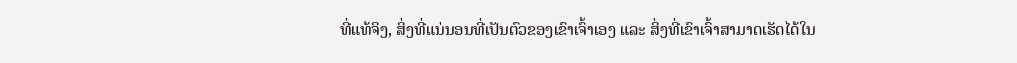ທີ່ແທ້ຈິງ, ສິ່ງທີ່ແນ່ນອນທີ່ເປັນຕົວຂອງເຂົາເຈົ້າເອງ ແລະ ສິ່ງທີ່ເຂົາເຈົ້າສາມາດເຮັດໄດ້ໃນ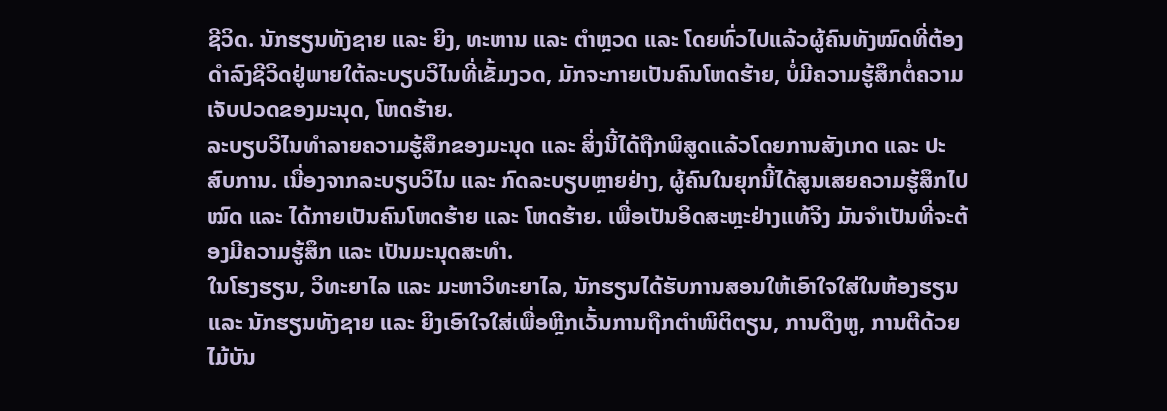ຊີວິດ. ນັກຮຽນທັງຊາຍ ແລະ ຍິງ, ທະຫານ ແລະ ຕຳຫຼວດ ແລະ ໂດຍທົ່ວໄປແລ້ວຜູ້ຄົນທັງໝົດທີ່ຕ້ອງດຳລົງຊີວິດຢູ່ພາຍໃຕ້ລະບຽບວິໄນທີ່ເຂັ້ມງວດ, ມັກຈະກາຍເປັນຄົນໂຫດຮ້າຍ, ບໍ່ມີຄວາມຮູ້ສຶກຕໍ່ຄວາມເຈັບປວດຂອງມະນຸດ, ໂຫດຮ້າຍ.
ລະບຽບວິໄນທຳລາຍຄວາມຮູ້ສຶກຂອງມະນຸດ ແລະ ສິ່ງນີ້ໄດ້ຖືກພິສູດແລ້ວໂດຍການສັງເກດ ແລະ ປະສົບການ. ເນື່ອງຈາກລະບຽບວິໄນ ແລະ ກົດລະບຽບຫຼາຍຢ່າງ, ຜູ້ຄົນໃນຍຸກນີ້ໄດ້ສູນເສຍຄວາມຮູ້ສຶກໄປໝົດ ແລະ ໄດ້ກາຍເປັນຄົນໂຫດຮ້າຍ ແລະ ໂຫດຮ້າຍ. ເພື່ອເປັນອິດສະຫຼະຢ່າງແທ້ຈິງ ມັນຈຳເປັນທີ່ຈະຕ້ອງມີຄວາມຮູ້ສຶກ ແລະ ເປັນມະນຸດສະທຳ.
ໃນໂຮງຮຽນ, ວິທະຍາໄລ ແລະ ມະຫາວິທະຍາໄລ, ນັກຮຽນໄດ້ຮັບການສອນໃຫ້ເອົາໃຈໃສ່ໃນຫ້ອງຮຽນ ແລະ ນັກຮຽນທັງຊາຍ ແລະ ຍິງເອົາໃຈໃສ່ເພື່ອຫຼີກເວັ້ນການຖືກຕຳໜິຕິຕຽນ, ການດຶງຫູ, ການຕີດ້ວຍໄມ້ບັນ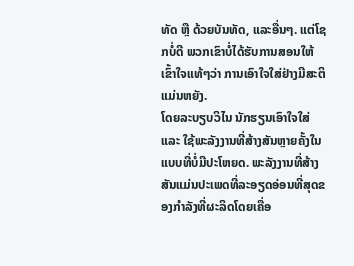ທັດ ຫຼື ດ້ວຍບັນທັດ, ແລະອື່ນໆ. ແຕ່ໂຊກບໍ່ດີ ພວກເຂົາບໍ່ໄດ້ຮັບການສອນໃຫ້ເຂົ້າໃຈແທ້ໆວ່າ ການເອົາໃຈໃສ່ຢ່າງມີສະຕິແມ່ນຫຍັງ.
ໂດຍລະບຽບວິໄນ ນັກຮຽນເອົາໃຈໃສ່ ແລະ ໃຊ້ພະລັງງານທີ່ສ້າງສັນຫຼາຍຄັ້ງໃນແບບທີ່ບໍ່ມີປະໂຫຍດ. ພະລັງງານທີ່ສ້າງສັນແມ່ນປະເພດທີ່ລະອຽດອ່ອນທີ່ສຸດຂອງກຳລັງທີ່ຜະລິດໂດຍເຄື່ອ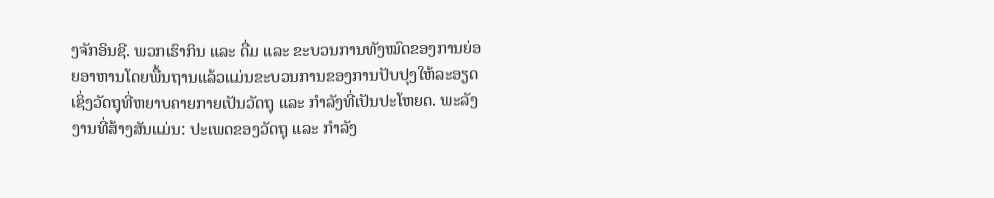ງຈັກອິນຊີ. ພວກເຮົາກິນ ແລະ ດື່ມ ແລະ ຂະບວນການທັງໝົດຂອງການຍ່ອຍອາຫານໂດຍພື້ນຖານແລ້ວແມ່ນຂະບວນການຂອງການປັບປຸງໃຫ້ລະອຽດ ເຊິ່ງວັດຖຸທີ່ຫຍາບຄາຍກາຍເປັນວັດຖຸ ແລະ ກຳລັງທີ່ເປັນປະໂຫຍດ. ພະລັງງານທີ່ສ້າງສັນແມ່ນ: ປະເພດຂອງວັດຖຸ ແລະ ກຳລັງ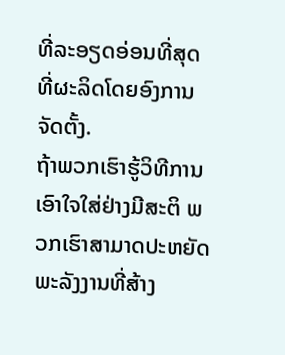ທີ່ລະອຽດອ່ອນທີ່ສຸດທີ່ຜະລິດໂດຍອົງການຈັດຕັ້ງ.
ຖ້າພວກເຮົາຮູ້ວິທີການເອົາໃຈໃສ່ຢ່າງມີສະຕິ ພວກເຮົາສາມາດປະຫຍັດພະລັງງານທີ່ສ້າງ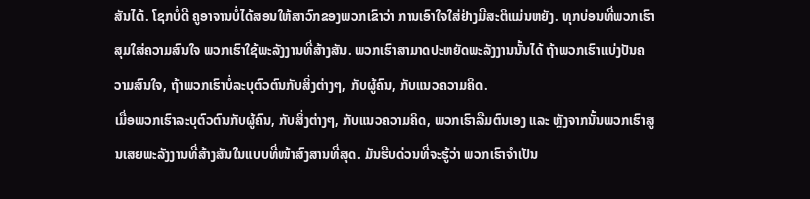ສັນໄດ້. ໂຊກບໍ່ດີ ຄູອາຈານບໍ່ໄດ້ສອນໃຫ້ສາວົກຂອງພວກເຂົາວ່າ ການເອົາໃຈໃສ່ຢ່າງມີສະຕິແມ່ນຫຍັງ. ທຸກບ່ອນທີ່ພວກເຮົາສຸມໃສ່ຄວາມສົນໃຈ ພວກເຮົາໃຊ້ພະລັງງານທີ່ສ້າງສັນ. ພວກເຮົາສາມາດປະຫຍັດພະລັງງານນັ້ນໄດ້ ຖ້າພວກເຮົາແບ່ງປັນຄວາມສົນໃຈ, ຖ້າພວກເຮົາບໍ່ລະບຸຕົວຕົນກັບສິ່ງຕ່າງໆ, ກັບຜູ້ຄົນ, ກັບແນວຄວາມຄິດ.
ເມື່ອພວກເຮົາລະບຸຕົວຕົນກັບຜູ້ຄົນ, ກັບສິ່ງຕ່າງໆ, ກັບແນວຄວາມຄິດ, ພວກເຮົາລືມຕົນເອງ ແລະ ຫຼັງຈາກນັ້ນພວກເຮົາສູນເສຍພະລັງງານທີ່ສ້າງສັນໃນແບບທີ່ໜ້າສົງສານທີ່ສຸດ. ມັນຮີບດ່ວນທີ່ຈະຮູ້ວ່າ ພວກເຮົາຈຳເປັນ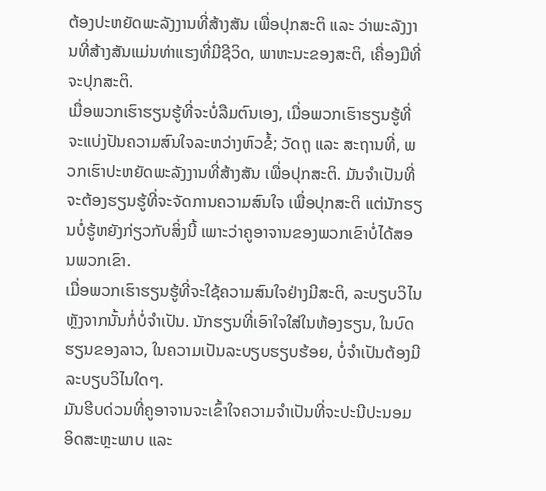ຕ້ອງປະຫຍັດພະລັງງານທີ່ສ້າງສັນ ເພື່ອປຸກສະຕິ ແລະ ວ່າພະລັງງານທີ່ສ້າງສັນແມ່ນທ່າແຮງທີ່ມີຊີວິດ, ພາຫະນະຂອງສະຕິ, ເຄື່ອງມືທີ່ຈະປຸກສະຕິ.
ເມື່ອພວກເຮົາຮຽນຮູ້ທີ່ຈະບໍ່ລືມຕົນເອງ, ເມື່ອພວກເຮົາຮຽນຮູ້ທີ່ຈະແບ່ງປັນຄວາມສົນໃຈລະຫວ່າງຫົວຂໍ້; ວັດຖຸ ແລະ ສະຖານທີ່, ພວກເຮົາປະຫຍັດພະລັງງານທີ່ສ້າງສັນ ເພື່ອປຸກສະຕິ. ມັນຈຳເປັນທີ່ຈະຕ້ອງຮຽນຮູ້ທີ່ຈະຈັດການຄວາມສົນໃຈ ເພື່ອປຸກສະຕິ ແຕ່ນັກຮຽນບໍ່ຮູ້ຫຍັງກ່ຽວກັບສິ່ງນີ້ ເພາະວ່າຄູອາຈານຂອງພວກເຂົາບໍ່ໄດ້ສອນພວກເຂົາ.
ເມື່ອພວກເຮົາຮຽນຮູ້ທີ່ຈະໃຊ້ຄວາມສົນໃຈຢ່າງມີສະຕິ, ລະບຽບວິໄນຫຼັງຈາກນັ້ນກໍ່ບໍ່ຈຳເປັນ. ນັກຮຽນທີ່ເອົາໃຈໃສ່ໃນຫ້ອງຮຽນ, ໃນບົດຮຽນຂອງລາວ, ໃນຄວາມເປັນລະບຽບຮຽບຮ້ອຍ, ບໍ່ຈຳເປັນຕ້ອງມີລະບຽບວິໄນໃດໆ.
ມັນຮີບດ່ວນທີ່ຄູອາຈານຈະເຂົ້າໃຈຄວາມຈຳເປັນທີ່ຈະປະນີປະນອມອິດສະຫຼະພາບ ແລະ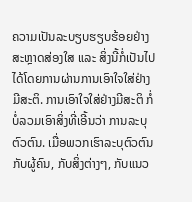ຄວາມເປັນລະບຽບຮຽບຮ້ອຍຢ່າງສະຫຼາດສ່ອງໃສ ແລະ ສິ່ງນີ້ກໍ່ເປັນໄປໄດ້ໂດຍການຜ່ານການເອົາໃຈໃສ່ຢ່າງມີສະຕິ. ການເອົາໃຈໃສ່ຢ່າງມີສະຕິ ກໍ່ບໍ່ລວມເອົາສິ່ງທີ່ເອີ້ນວ່າ ການລະບຸຕົວຕົນ. ເມື່ອພວກເຮົາລະບຸຕົວຕົນກັບຜູ້ຄົນ, ກັບສິ່ງຕ່າງໆ, ກັບແນວ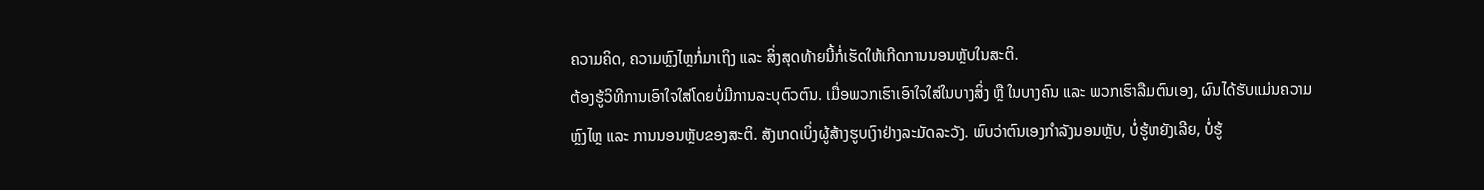ຄວາມຄິດ, ຄວາມຫຼົງໄຫຼກໍ່ມາເຖິງ ແລະ ສິ່ງສຸດທ້າຍນີ້ກໍ່ເຮັດໃຫ້ເກີດການນອນຫຼັບໃນສະຕິ.
ຕ້ອງຮູ້ວິທີການເອົາໃຈໃສ່ໂດຍບໍ່ມີການລະບຸຕົວຕົນ. ເມື່ອພວກເຮົາເອົາໃຈໃສ່ໃນບາງສິ່ງ ຫຼື ໃນບາງຄົນ ແລະ ພວກເຮົາລືມຕົນເອງ, ຜົນໄດ້ຮັບແມ່ນຄວາມຫຼົງໄຫຼ ແລະ ການນອນຫຼັບຂອງສະຕິ. ສັງເກດເບິ່ງຜູ້ສ້າງຮູບເງົາຢ່າງລະມັດລະວັງ. ພົບວ່າຕົນເອງກຳລັງນອນຫຼັບ, ບໍ່ຮູ້ຫຍັງເລີຍ, ບໍ່ຮູ້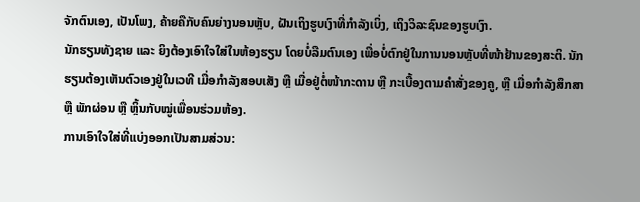ຈັກຕົນເອງ, ເປັນໂພງ, ຄ້າຍຄືກັບຄົນຍ່າງນອນຫຼັບ, ຝັນເຖິງຮູບເງົາທີ່ກຳລັງເບິ່ງ, ເຖິງວິລະຊົນຂອງຮູບເງົາ.
ນັກຮຽນທັງຊາຍ ແລະ ຍິງຕ້ອງເອົາໃຈໃສ່ໃນຫ້ອງຮຽນ ໂດຍບໍ່ລືມຕົນເອງ ເພື່ອບໍ່ຕົກຢູ່ໃນການນອນຫຼັບທີ່ໜ້າຢ້ານຂອງສະຕິ. ນັກຮຽນຕ້ອງເຫັນຕົວເອງຢູ່ໃນເວທີ ເມື່ອກຳລັງສອບເສັງ ຫຼື ເມື່ອຢູ່ຕໍ່ໜ້າກະດານ ຫຼື ກະເບື້ອງຕາມຄຳສັ່ງຂອງຄູ, ຫຼື ເມື່ອກຳລັງສຶກສາ ຫຼື ພັກຜ່ອນ ຫຼື ຫຼິ້ນກັບໝູ່ເພື່ອນຮ່ວມຫ້ອງ.
ການເອົາໃຈໃສ່ທີ່ແບ່ງອອກເປັນສາມສ່ວນ: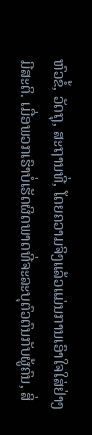ຫົວຂໍ້, ວັດຖຸ, ສະຖານທີ່, ໂດຍຄວາມຈິງແລ້ວແມ່ນການເອົາໃຈໃສ່ຢ່າງມີສະຕິ. ເມື່ອພວກເຮົາບໍ່ເຮັດຜິດພາດທີ່ຈະລະບຸຕົວຕົນກັບຜູ້ຄົນ, ສິ່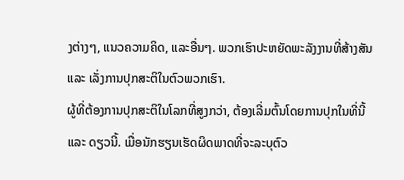ງຕ່າງໆ, ແນວຄວາມຄິດ, ແລະອື່ນໆ. ພວກເຮົາປະຫຍັດພະລັງງານທີ່ສ້າງສັນ ແລະ ເລັ່ງການປຸກສະຕິໃນຕົວພວກເຮົາ.
ຜູ້ທີ່ຕ້ອງການປຸກສະຕິໃນໂລກທີ່ສູງກວ່າ, ຕ້ອງເລີ່ມຕົ້ນໂດຍການປຸກໃນທີ່ນີ້ ແລະ ດຽວນີ້. ເມື່ອນັກຮຽນເຮັດຜິດພາດທີ່ຈະລະບຸຕົວ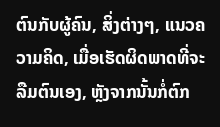ຕົນກັບຜູ້ຄົນ, ສິ່ງຕ່າງໆ, ແນວຄວາມຄິດ, ເມື່ອເຮັດຜິດພາດທີ່ຈະລືມຕົນເອງ, ຫຼັງຈາກນັ້ນກໍ່ຕົກ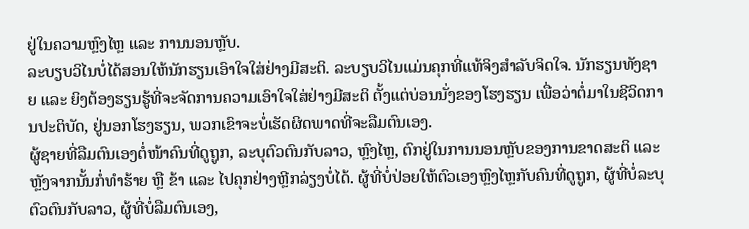ຢູ່ໃນຄວາມຫຼົງໄຫຼ ແລະ ການນອນຫຼັບ.
ລະບຽບວິໄນບໍ່ໄດ້ສອນໃຫ້ນັກຮຽນເອົາໃຈໃສ່ຢ່າງມີສະຕິ. ລະບຽບວິໄນແມ່ນຄຸກທີ່ແທ້ຈິງສຳລັບຈິດໃຈ. ນັກຮຽນທັງຊາຍ ແລະ ຍິງຕ້ອງຮຽນຮູ້ທີ່ຈະຈັດການຄວາມເອົາໃຈໃສ່ຢ່າງມີສະຕິ ຕັ້ງແຕ່ບ່ອນນັ່ງຂອງໂຮງຮຽນ ເພື່ອວ່າຕໍ່ມາໃນຊີວິດການປະຕິບັດ, ຢູ່ນອກໂຮງຮຽນ, ພວກເຂົາຈະບໍ່ເຮັດຜິດພາດທີ່ຈະລືມຕົນເອງ.
ຜູ້ຊາຍທີ່ລືມຕົນເອງຕໍ່ໜ້າຄົນທີ່ດູຖູກ, ລະບຸຕົວຕົນກັບລາວ, ຫຼົງໄຫຼ, ຕົກຢູ່ໃນການນອນຫຼັບຂອງການຂາດສະຕິ ແລະ ຫຼັງຈາກນັ້ນກໍ່ທຳຮ້າຍ ຫຼື ຂ້າ ແລະ ໄປຄຸກຢ່າງຫຼີກລ່ຽງບໍ່ໄດ້. ຜູ້ທີ່ບໍ່ປ່ອຍໃຫ້ຕົວເອງຫຼົງໄຫຼກັບຄົນທີ່ດູຖູກ, ຜູ້ທີ່ບໍ່ລະບຸຕົວຕົນກັບລາວ, ຜູ້ທີ່ບໍ່ລືມຕົນເອງ,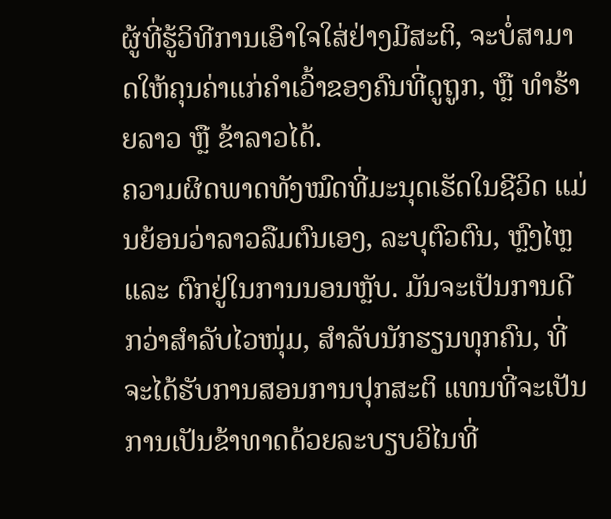ຜູ້ທີ່ຮູ້ວິທີການເອົາໃຈໃສ່ຢ່າງມີສະຕິ, ຈະບໍ່ສາມາດໃຫ້ຄຸນຄ່າແກ່ຄຳເວົ້າຂອງຄົນທີ່ດູຖູກ, ຫຼື ທຳຮ້າຍລາວ ຫຼື ຂ້າລາວໄດ້.
ຄວາມຜິດພາດທັງໝົດທີ່ມະນຸດເຮັດໃນຊີວິດ ແມ່ນຍ້ອນວ່າລາວລືມຕົນເອງ, ລະບຸຕົວຕົນ, ຫຼົງໄຫຼ ແລະ ຕົກຢູ່ໃນການນອນຫຼັບ. ມັນຈະເປັນການດີກວ່າສຳລັບໄວໜຸ່ມ, ສຳລັບນັກຮຽນທຸກຄົນ, ທີ່ຈະໄດ້ຮັບການສອນການປຸກສະຕິ ແທນທີ່ຈະເປັນການເປັນຂ້າທາດດ້ວຍລະບຽບວິໄນທີ່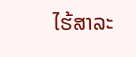ໄຮ້ສາລະ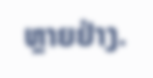ຫຼາຍຢ່າງ.